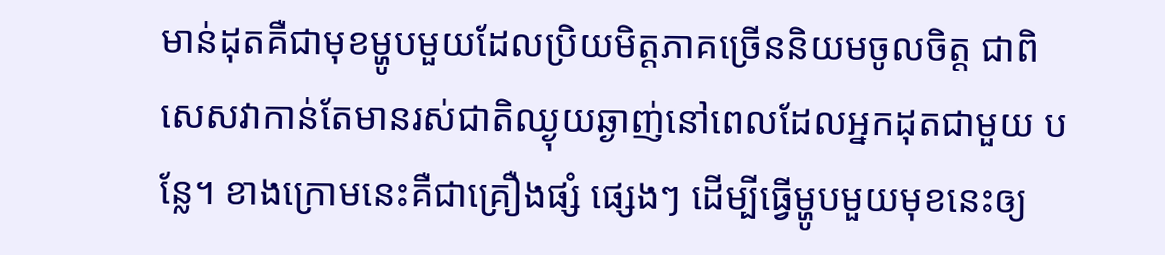មាន់ដុតគឺជាមុខម្ហូបមួយដែលប្រិយមិត្តភាគច្រើននិយមចូលចិត្ត ជាពិសេសវាកាន់តែមានរស់ជាតិឈ្ងុយឆ្ងាញ់នៅពេលដែលអ្នកដុតជាមួយ បន្លែ។ ខាងក្រោមនេះគឺជាគ្រឿងផ្សំ ផ្សេងៗ ដើម្បីធ្វើម្ហូបមួយមុខនេះឲ្យ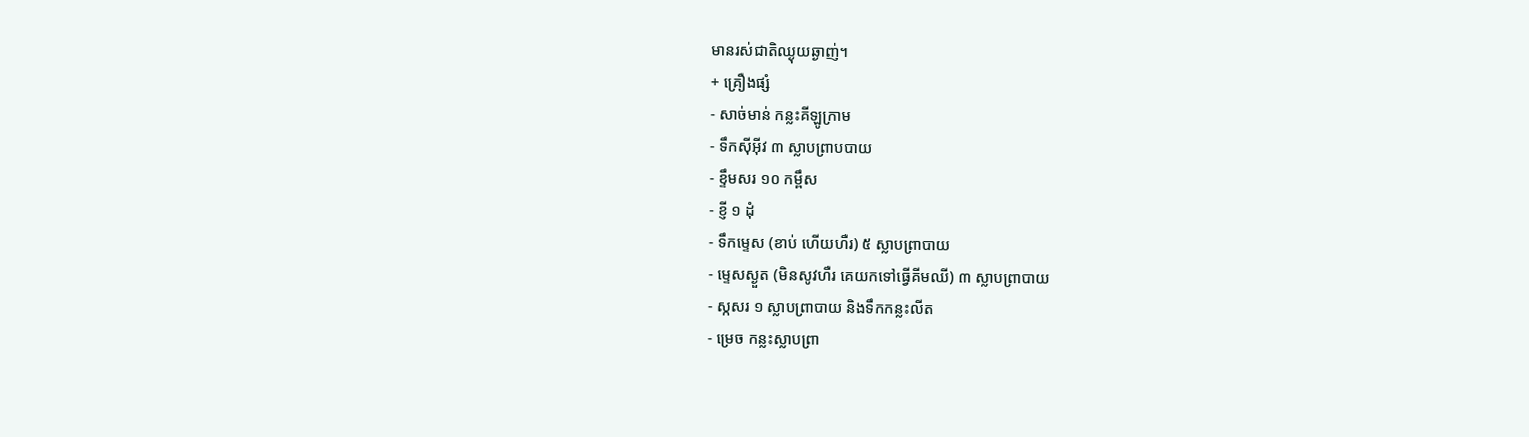មានរស់ជាតិឈ្ងុយឆ្ងាញ់។
+ គ្រឿងផ្សំ
- សាច់មាន់ កន្លះគីឡូក្រាម
- ទឹកស៊ីអ៊ីវ ៣ ស្លាបព្រាបបាយ
- ខ្ទឹមសរ ១០ កម្ពឹស
- ខ្ញី ១ ដុំ
- ទឹកម្ទេស (ខាប់ ហើយហឺរ) ៥ ស្លាបព្រាបាយ
- ម្ទេសស្ងួត (មិនសូវហឺរ គេយកទៅធ្វើគីមឈី) ៣ ស្លាបព្រាបាយ
- ស្កសរ ១ ស្លាបព្រាបាយ និងទឹកកន្លះលីត
- ម្រេច កន្លះស្លាបព្រា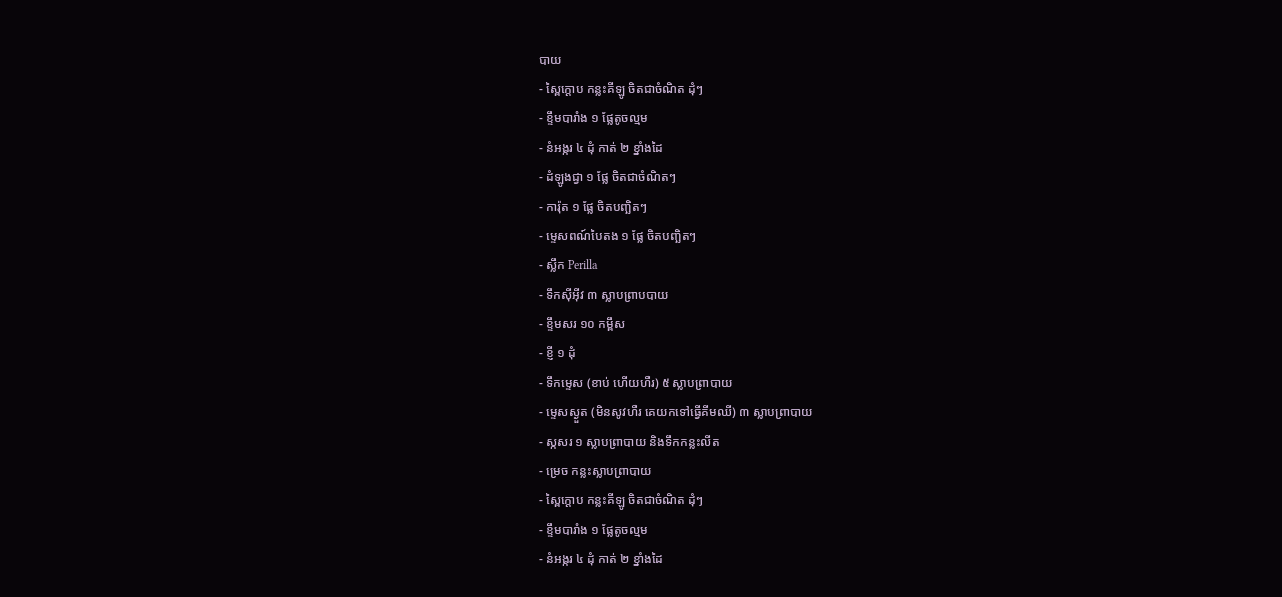បាយ
- ស្ពៃក្តោប កន្លះគីឡូ ចិតជាចំណិត ដុំៗ
- ខ្ទឹមបារាំង ១ ផ្លែតូចល្មម
- នំអង្ករ ៤ ដុំ កាត់ ២ ខ្នាំងដៃ
- ដំឡូងជ្វា ១ ផ្លែ ចិតជាចំណិតៗ
- ការ៉ុត ១ ផ្លែ ចិតបញ្ឆិតៗ
- ម្ទេសពណ៍បៃតង ១ ផ្លែ ចិតបញ្ឆិតៗ
- ស្លឹក Perilla
- ទឹកស៊ីអ៊ីវ ៣ ស្លាបព្រាបបាយ
- ខ្ទឹមសរ ១០ កម្ពឹស
- ខ្ញី ១ ដុំ
- ទឹកម្ទេស (ខាប់ ហើយហឺរ) ៥ ស្លាបព្រាបាយ
- ម្ទេសស្ងួត (មិនសូវហឺរ គេយកទៅធ្វើគីមឈី) ៣ ស្លាបព្រាបាយ
- ស្កសរ ១ ស្លាបព្រាបាយ និងទឹកកន្លះលីត
- ម្រេច កន្លះស្លាបព្រាបាយ
- ស្ពៃក្តោប កន្លះគីឡូ ចិតជាចំណិត ដុំៗ
- ខ្ទឹមបារាំង ១ ផ្លែតូចល្មម
- នំអង្ករ ៤ ដុំ កាត់ ២ ខ្នាំងដៃ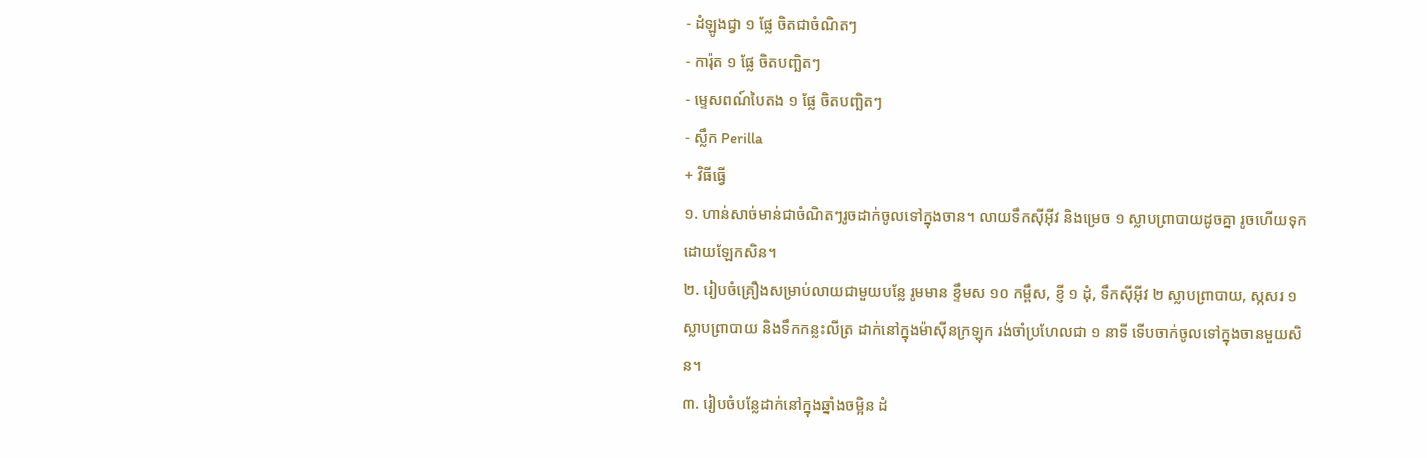- ដំឡូងជ្វា ១ ផ្លែ ចិតជាចំណិតៗ
- ការ៉ុត ១ ផ្លែ ចិតបញ្ឆិតៗ
- ម្ទេសពណ៍បៃតង ១ ផ្លែ ចិតបញ្ឆិតៗ
- ស្លឹក Perilla
+ វិធីធ្វើ
១. ហាន់សាច់មាន់ជាចំណិតៗរូចដាក់ចូលទៅក្នុងចាន។ លាយទឹកស៊ីអ៊ីវ និងម្រេច ១ ស្លាបព្រាបាយដូចគ្នា រូចហើយទុកដោយឡែកសិន។
២. រៀបចំគ្រឿងសម្រាប់លាយជាមួយបន្លែ រូមមាន ខ្ទឹមស ១០ កម្ពឹស, ខ្ញី ១ ដុំ, ទឹកស៊ីអ៊ីវ ២ ស្លាបព្រាបាយ, ស្កសរ ១ ស្លាបព្រាបាយ និងទឹកកន្លះលីត្រ ដាក់នៅក្នុងម៉ាស៊ីនក្រឡុក រង់ចាំប្រហែលជា ១ នាទី ទើបចាក់ចូលទៅក្នុងចានមួយសិន។
៣. រៀបចំបន្លែដាក់នៅក្នុងឆ្នាំងចម្អិន ដំ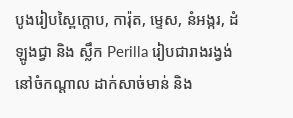បូងរៀបស្ពៃក្តោប, ការ៉ុត, ម្ទេស, នំអង្ករ, ដំឡូងជ្វា និង ស្លឹក Perilla រៀបជារាងរង្វង់ នៅចំកណ្តាល ដាក់សាច់មាន់ និង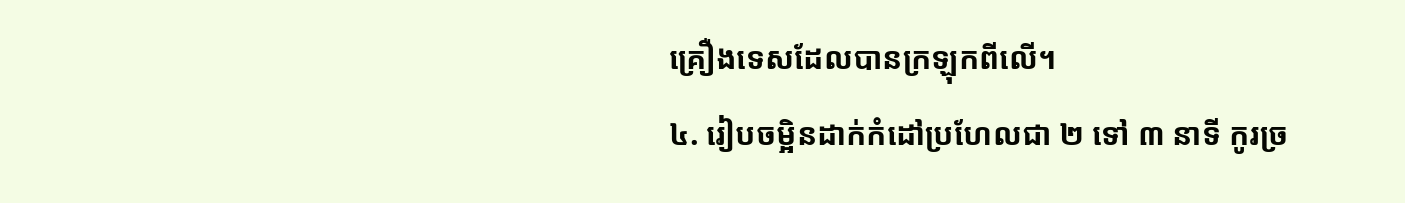គ្រឿងទេសដែលបានក្រឡុកពីលើ។
៤. រៀបចម្អិនដាក់កំដៅប្រហែលជា ២ ទៅ ៣ នាទី កូរច្រ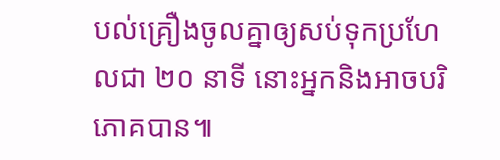បល់គ្រឿងចូលគ្នាឲ្យសប់ទុកប្រហែលជា ២០ នាទី នោះអ្នកនិងអាចបរិភោគបាន៕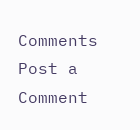Comments
Post a Comment